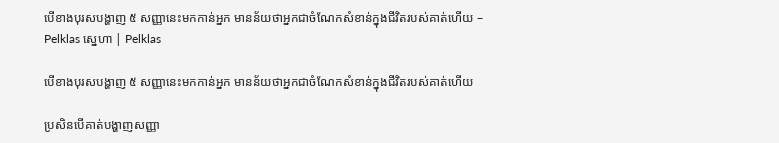បើខាងបុរសបង្ហាញ ៥ សញ្ញានេះមកកាន់អ្នក មានន័យថាអ្នកជាចំណែកសំខាន់ក្នុងជីវិតរបស់គាត់ហើយ – Pelklas ស្នេហា | Pelklas

បើខាងបុរសបង្ហាញ ៥ សញ្ញានេះមកកាន់អ្នក មានន័យថាអ្នកជាចំណែកសំខាន់ក្នុងជីវិតរបស់គាត់ហើយ

ប្រសិនបើគាត់បង្ហាញសញ្ញា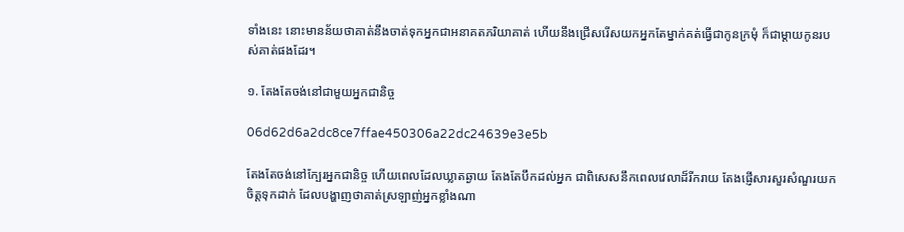ទាំងនេះ នោះមានន័យថាគាត់នឹងចាត់ទុកអ្នកជាអនាគតភរិយាគាត់ ហើយនឹងជ្រើសរើសយកអ្នកតែម្នាក់គត់ធ្វើជាកូនក្រមុំ ក៏ជាម្ដាយកូនរបស់គាត់ផងដែរ។

១. តែងតែចង់នៅជាមួយអ្នកជានិច្ច

06d62d6a2dc8ce7ffae450306a22dc24639e3e5b

តែងតែចង់នៅក្បែរអ្នកជានិច្ច ហើយពេលដែលឃ្លាតឆ្ងាយ តែងតែបឹកដល់អ្នក ជាពិសេសនឹកពេលវេលាដ៏រីករាយ តែងផ្ញើសារសួរសំណួរយកចិត្តទុកដាក់ ដែលបង្ហាញថាគាត់ស្រឡាញ់អ្នកខ្លាំងណា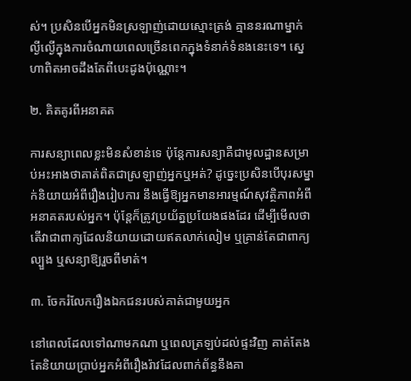ស់។ ប្រសិនបើអ្នកមិនស្រឡាញ់ដោយស្មោះត្រង់ គ្មាននរណាម្នាក់ល្ងីល្ងើក្នុងការចំណាយពេលច្រើនពេកក្នុងទំនាក់ទំនងនេះទេ។ ស្នេហាពិតអាចដឹងតែពីបេះដូងប៉ុណ្ណោះ។

២. គិតគូរពីអនាគត

ការសន្យាពេលខ្លះមិនសំខាន់ទេ ប៉ុន្តែការសន្យាគឺជាមូលដ្ឋានសម្រាប់អះអាងថាគាត់ពិតជាស្រឡាញ់អ្នកឬអត់? ដូច្នេះប្រសិនបើបុរសម្នាក់និយាយអំពីរឿងរៀបការ នឹងធ្វើឱ្យអ្នកមានអារម្មណ៍សុវត្ថិភាពអំពីអនាគតរបស់អ្នក។ ប៉ុន្តែក៏ត្រូវប្រយ័ត្នប្រយែងផងដែរ ដើម្បីមើលថា តើវាជាពាក្យដែលនិយាយដោយឥតលាក់លៀម ឬគ្រាន់តែជាពាក្យល្បួង ឬសន្យាឱ្យរួចពីមាត់។

៣. ចែករំលែករឿងឯកជនរបស់គាត់ជាមួយអ្នក

នៅពេលដែលទៅណាមកណា ឬពេលត្រឡប់ដល់ផ្ទះវិញ គាត់តែងតែនិយាយប្រាប់អ្នកអំពីរឿងរ៉ាវដែលពាក់ព័ន្ធនឹងគា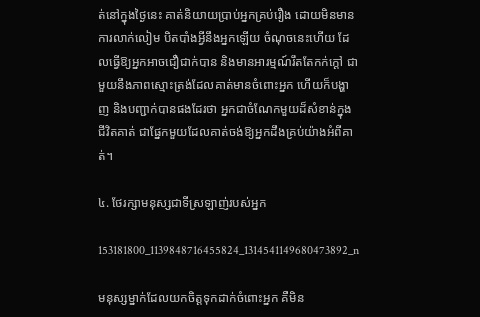ត់នៅក្នុងថ្ងៃនេះ គាត់និយាយប្រាប់អ្នកគ្រប់រឿង ដោយមិនមានការលាក់លៀម បិតបាំងអ្វីនឹងអ្នកឡើយ ចំណុចនេះហើយ ដែលធ្វើឱ្យអ្នកអាចជឿជាក់បាន និងមានអារម្មណ៍រឹតតែកក់ក្ដៅ ជាមួយនឹងភាពស្មោះត្រង់ដែលគាត់មានចំពោះអ្នក ហើយក៏បង្ហាញ និងបញ្ជាក់បានផងដែរថា អ្នកជាចំណែកមួយដ៏សំខាន់ក្នុងជីវិតគាត់ ជាផ្នែកមួយដែលគាត់ចង់ឱ្យអ្នកដឹងគ្រប់យ៉ាងអំពីគាត់។

៤. ថែរក្សាមនុស្សជាទីស្រឡាញ់របស់អ្នក

153181800_1139848716455824_1314541149680473892_n

មនុស្សម្នាក់ដែលយកចិត្តទុកដាក់ចំពោះអ្នក គឺមិន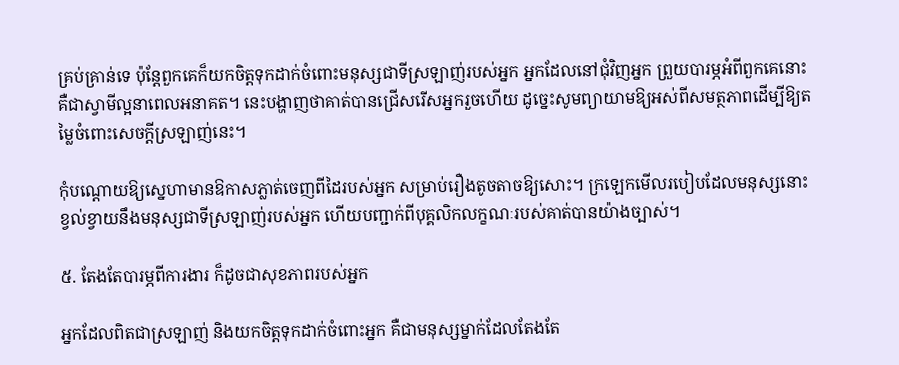គ្រប់គ្រាន់ទេ ប៉ុន្តែពួកគេក៏យកចិត្តទុកដាក់ចំពោះមនុស្សជាទីស្រឡាញ់របស់អ្នក អ្នកដែលនៅជុំវិញអ្នក ព្រួយបារម្ភអំពីពួកគេនោះគឺជាស្វាមីល្អនាពេលអនាគត។ នេះបង្ហាញថាគាត់បានជ្រើសរើសអ្នករួចហើយ ដូច្នេះសូមព្យាយាមឱ្យអស់ពីសមត្ថភាពដើម្បីឱ្យតម្លៃចំពោះសេចក្ដីស្រឡាញ់នេះ។

កុំបណ្តោយឱ្យស្នេហាមានឱកាសភ្លាត់ចេញពីដៃរបស់អ្នក សម្រាប់រឿងតូចតាចឱ្យសោះ។ ក្រឡេកមើលរបៀបដែលមនុស្សនោះខ្វល់ខ្វាយនឹងមនុស្សជាទីស្រឡាញ់របស់អ្នក ហើយបញ្ជាក់ពីបុគ្គលិកលក្ខណៈរបស់គាត់បានយ៉ាងច្បាស់។

៥. តែងតែបារម្ភពីការងារ ក៏ដូចជាសុខភាពរបស់អ្នក

អ្នកដែលពិតជាស្រឡាញ់ និងយកចិត្តទុកដាក់ចំពោះអ្នក គឺជាមនុស្សម្នាក់ដែលតែងតែ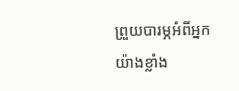ព្រួយបារម្ភអំពីអ្នកយ៉ាងខ្លាំង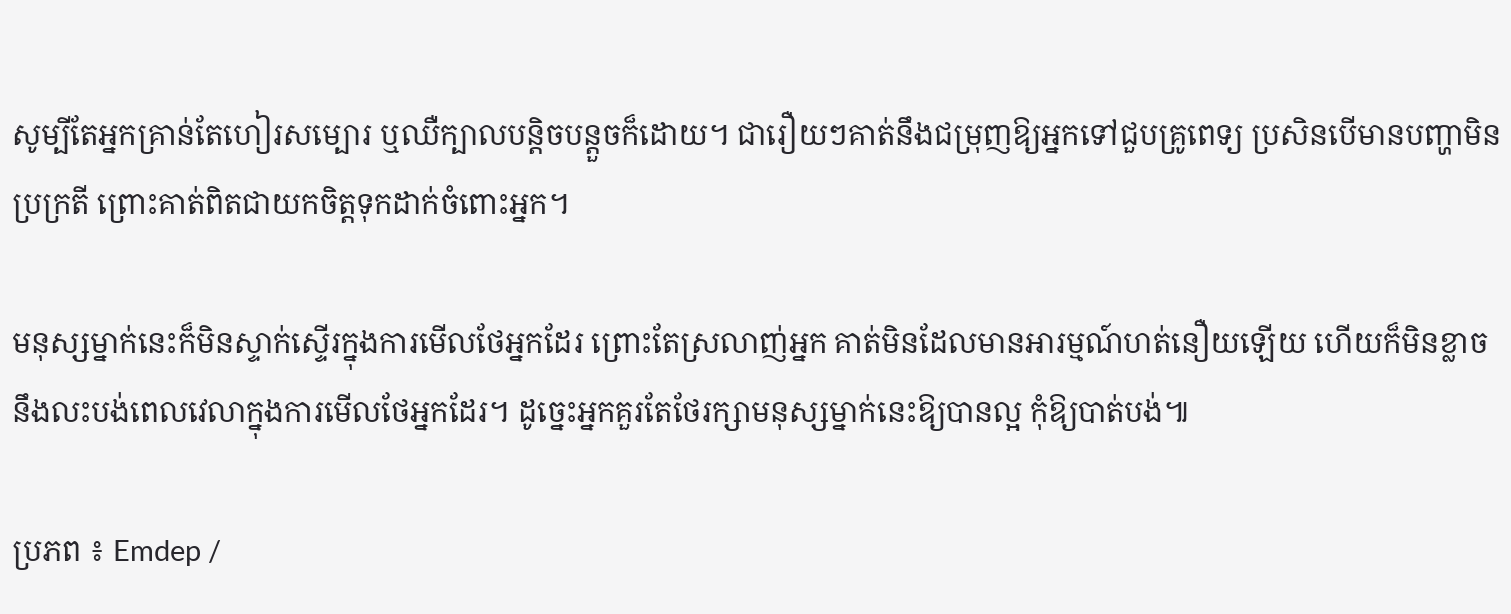សូម្បីតែអ្នកគ្រាន់តែហៀរសម្បោរ ឬឈឺក្បាលបន្តិចបន្តួចក៏ដោយ។ ជារឿយៗគាត់នឹងជម្រុញឱ្យអ្នកទៅជួបគ្រូពេទ្យ ប្រសិនបើមានបញ្ហាមិនប្រក្រតី ព្រោះគាត់ពិតជាយកចិត្តទុកដាក់ចំពោះអ្នក។

មនុស្សម្នាក់នេះក៏មិនស្ទាក់ស្ទើរក្នុងការមើលថែអ្នកដែរ ព្រោះតែស្រលាញ់អ្នក គាត់មិនដែលមានអារម្មណ៍ហត់នឿយឡើយ ហើយក៏មិនខ្លាចនឹងលះបង់ពេលវេលាក្នុងការមើលថែអ្នកដែរ។ ដូច្នេះអ្នកគួរតែថែរក្សាមនុស្សម្នាក់នេះឱ្យបានល្អ កុំឱ្យបាត់បង់៕

ប្រភព ៖ Emdep /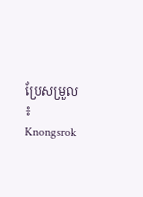ប្រែសម្រួល ៖ Knongsrok